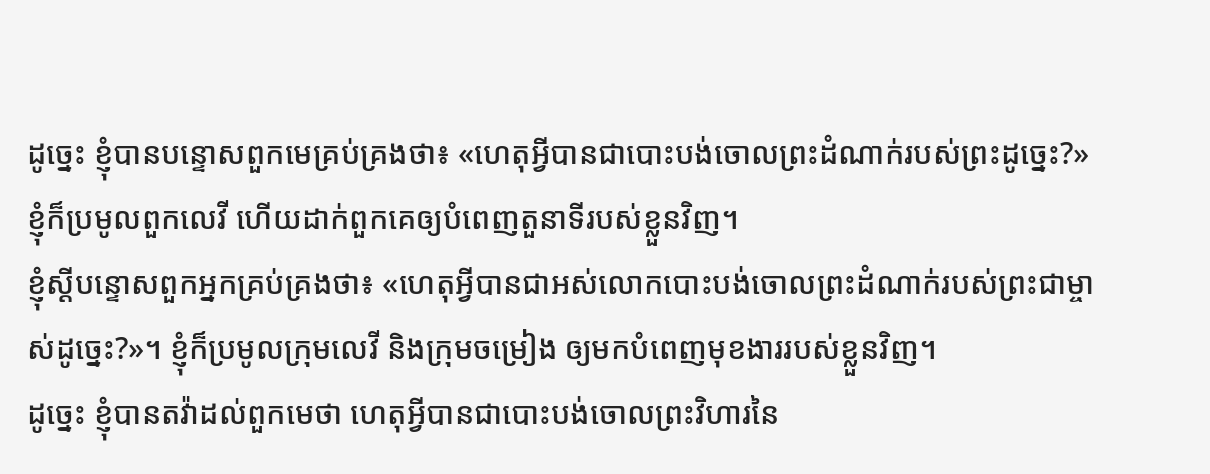ដូច្នេះ ខ្ញុំបានបន្ទោសពួកមេគ្រប់គ្រងថា៖ «ហេតុអ្វីបានជាបោះបង់ចោលព្រះដំណាក់របស់ព្រះដូច្នេះ?» ខ្ញុំក៏ប្រមូលពួកលេវី ហើយដាក់ពួកគេឲ្យបំពេញតួនាទីរបស់ខ្លួនវិញ។
ខ្ញុំស្ដីបន្ទោសពួកអ្នកគ្រប់គ្រងថា៖ «ហេតុអ្វីបានជាអស់លោកបោះបង់ចោលព្រះដំណាក់របស់ព្រះជាម្ចាស់ដូច្នេះ?»។ ខ្ញុំក៏ប្រមូលក្រុមលេវី និងក្រុមចម្រៀង ឲ្យមកបំពេញមុខងាររបស់ខ្លួនវិញ។
ដូច្នេះ ខ្ញុំបានតវ៉ាដល់ពួកមេថា ហេតុអ្វីបានជាបោះបង់ចោលព្រះវិហារនៃ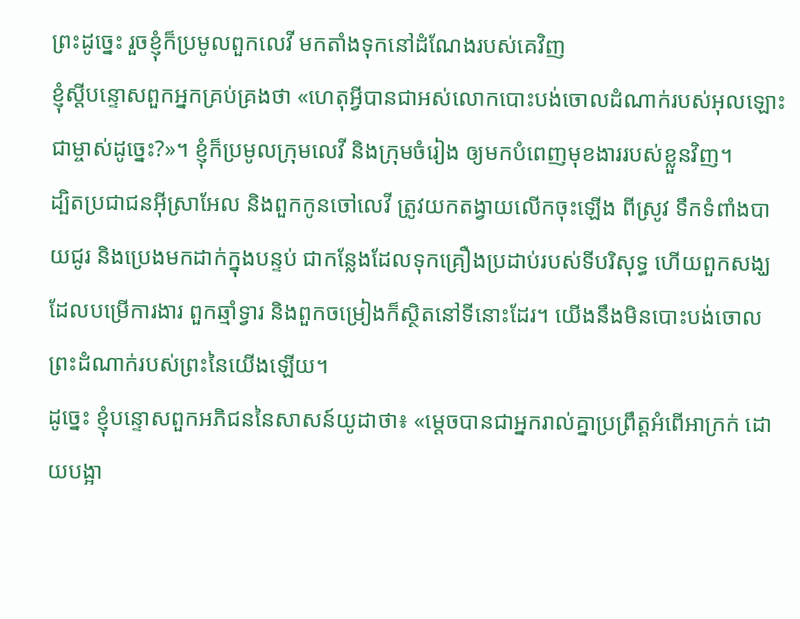ព្រះដូច្នេះ រួចខ្ញុំក៏ប្រមូលពួកលេវី មកតាំងទុកនៅដំណែងរបស់គេវិញ
ខ្ញុំស្តីបន្ទោសពួកអ្នកគ្រប់គ្រងថា «ហេតុអ្វីបានជាអស់លោកបោះបង់ចោលដំណាក់របស់អុលឡោះជាម្ចាស់ដូច្នេះ?»។ ខ្ញុំក៏ប្រមូលក្រុមលេវី និងក្រុមចំរៀង ឲ្យមកបំពេញមុខងាររបស់ខ្លួនវិញ។
ដ្បិតប្រជាជនអ៊ីស្រាអែល និងពួកកូនចៅលេវី ត្រូវយកតង្វាយលើកចុះឡើង ពីស្រូវ ទឹកទំពាំងបាយជូរ និងប្រេងមកដាក់ក្នុងបន្ទប់ ជាកន្លែងដែលទុកគ្រឿងប្រដាប់របស់ទីបរិសុទ្ធ ហើយពួកសង្ឃដែលបម្រើការងារ ពួកឆ្មាំទ្វារ និងពួកចម្រៀងក៏ស្ថិតនៅទីនោះដែរ។ យើងនឹងមិនបោះបង់ចោលព្រះដំណាក់របស់ព្រះនៃយើងឡើយ។
ដូច្នេះ ខ្ញុំបន្ទោសពួកអភិជននៃសាសន៍យូដាថា៖ «ម្តេចបានជាអ្នករាល់គ្នាប្រព្រឹត្តអំពើអាក្រក់ ដោយបង្អា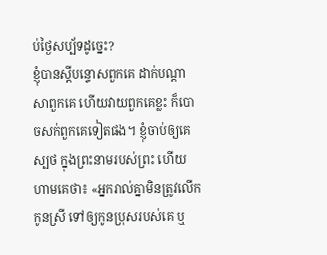ប់ថ្ងៃសប្ប័ទដូច្នេះ?
ខ្ញុំបានស្ដីបន្ទោសពួកគេ ដាក់បណ្ដាសាពួកគេ ហើយវាយពួកគេខ្លះ ក៏បោចសក់ពួកគេទៀតផង។ ខ្ញុំចាប់ឲ្យគេស្បថ ក្នុងព្រះនាមរបស់ព្រះ ហើយហាមគេថា៖ «អ្នករាល់គ្នាមិនត្រូវលើកកូនស្រី ទៅឲ្យកូនប្រុសរបស់គេ ឬ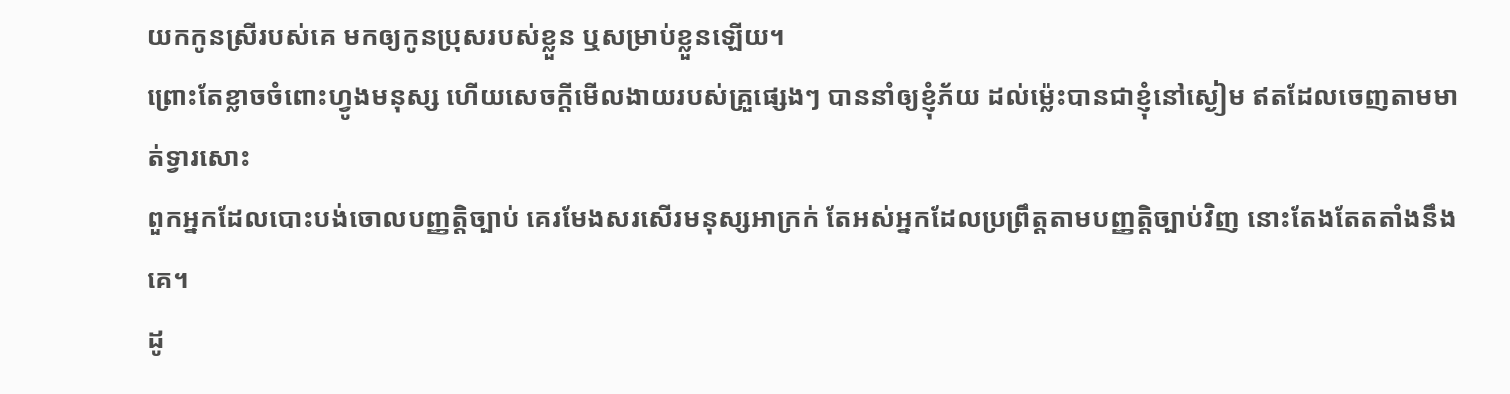យកកូនស្រីរបស់គេ មកឲ្យកូនប្រុសរបស់ខ្លួន ឬសម្រាប់ខ្លួនឡើយ។
ព្រោះតែខ្លាចចំពោះហ្វូងមនុស្ស ហើយសេចក្ដីមើលងាយរបស់គ្រួផ្សេងៗ បាននាំឲ្យខ្ញុំភ័យ ដល់ម៉្លេះបានជាខ្ញុំនៅស្ងៀម ឥតដែលចេញតាមមាត់ទ្វារសោះ
ពួកអ្នកដែលបោះបង់ចោលបញ្ញត្តិច្បាប់ គេរមែងសរសើរមនុស្សអាក្រក់ តែអស់អ្នកដែលប្រព្រឹត្តតាមបញ្ញត្តិច្បាប់វិញ នោះតែងតែតតាំងនឹងគេ។
ដូ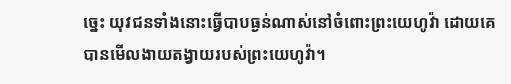ច្នេះ យុវជនទាំងនោះធ្វើបាបធ្ងន់ណាស់នៅចំពោះព្រះយេហូវ៉ា ដោយគេបានមើលងាយតង្វាយរបស់ព្រះយេហូវ៉ា។